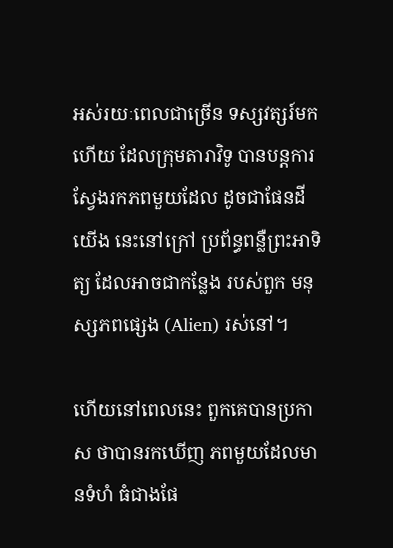អស់រយៈពេលជាច្រើន ទស្សវត្សរ៍មកហើយ ដែលក្រុមតារាវិទូ បានបន្តការ ស្វែងរកភពមួយដែល ដូចជាផែនដីយើង នេះនៅក្រៅ ប្រព័ន្ធពន្លឺព្រះអាទិត្យ ដែលអាចជាកន្លែង របស់ពួក មនុស្សភពផ្សេង (Alien) រស់នៅ។

ហើយនៅពេលនេះ ពួកគេបានប្រកាស ថាបានរកឃើញ ភពមួយដែលមានទំហំ ធំជាងផែ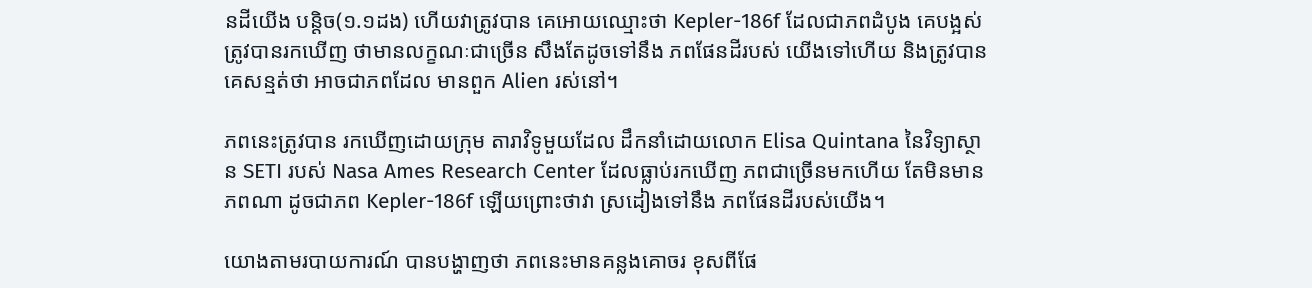នដីយើង បន្តិច(១.១ដង) ហើយវាត្រូវបាន គេអោយឈ្មោះថា Kepler-186f ដែលជាភពដំបូង គេបង្អស់ត្រូវបានរកឃើញ ថាមានលក្ខណៈជាច្រើន សឹងតែដូចទៅនឹង ភពផែនដីរបស់ យើងទៅហើយ និងត្រូវបានគេសន្មត់ថា អាចជាភពដែល មានពួក Alien រស់នៅ។

ភពនេះត្រូវបាន រកឃើញដោយក្រុម តារាវិទូមួយដែល ដឹកនាំដោយលោក Elisa Quintana នៃវិទ្យាស្ថាន SETI របស់ Nasa Ames Research Center ដែលធ្លាប់រកឃើញ ភពជាច្រើនមកហើយ តែមិនមានភពណា ដូចជាភព Kepler-186f ឡើយព្រោះថាវា ស្រដៀងទៅនឹង ភពផែនដីរបស់យើង។

យោងតាមរបាយការណ៍ បានបង្ហាញថា ភពនេះមានគន្លងគោចរ ខុសពីផែ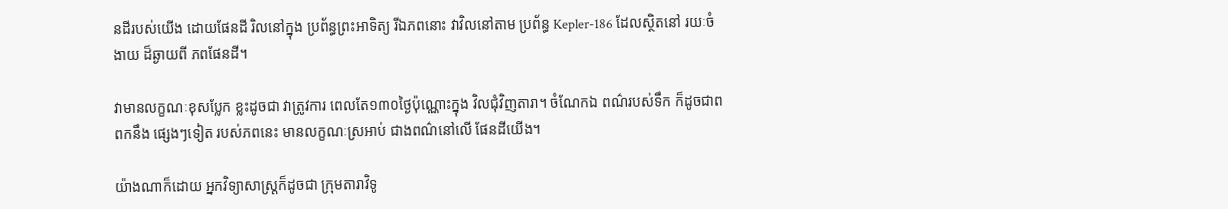នដីរបស់យើង ដោយផែនដី រិលនៅក្នុង ប្រព័ន្ធព្រះអាទិត្យ រីឯភពនោះ វាវិលនៅតាម ប្រព័ន្ធ Kepler-186 ដែលស្ថិតនៅ រយៈចំងាយ ដ៏ឆ្ងាយពី ភពផែនដី។

វាមានលក្ខណៈខុសប្លែក ខ្លះដូចជា វាត្រូវការ ពេលតែ១៣០ថ្ងៃប៉ុណ្ណោះក្នុង វិលជុំវិញតារា។ ចំណែកឯ ពណ៌របស់ទឹក ក៏ដូចជាពពកនឹង ផ្សេងៗទៀត របស់ភពនេះ មានលក្ខណៈស្រអាប់ ជាងពណ៌នៅលើ ផែនដីយើង។

យ៉ាងណាក៏ដោយ អ្នកវិទ្យាសាស្ត្រក៏ដូចជា ក្រុមតារាវិទូ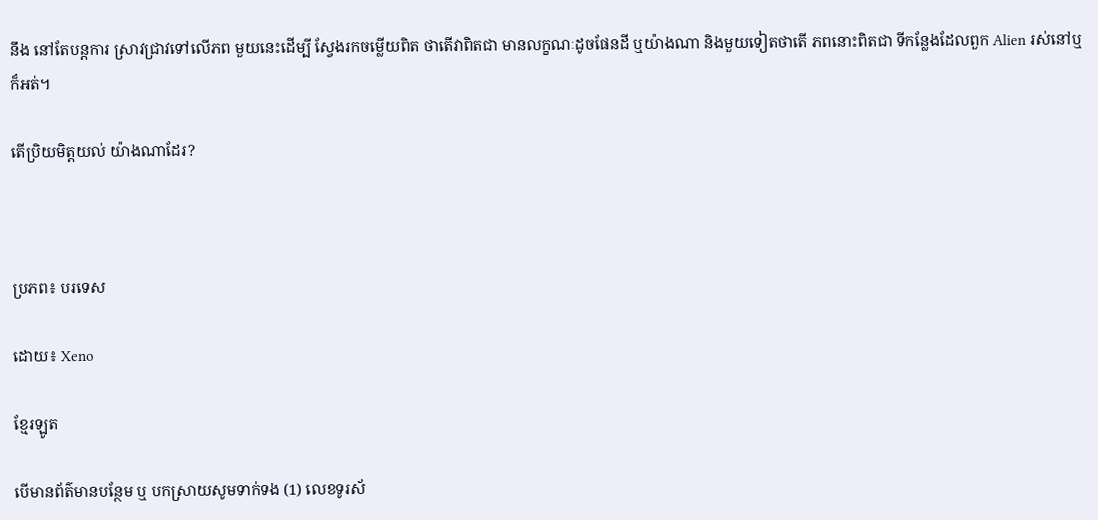នឹង នៅតែបន្តការ ស្រាវជ្រាវទៅលើភព មួយនេះដើម្បី ស្វែងរកចម្លើយពិត ថាតើវាពិតជា មានលក្ខណៈដូចផែនដី ឬយ៉ាងណា និងមួយទៀតថាតើ ភពនោះពិតជា ទីកន្លែងដែលពួក Alien រស់នៅឬក៏អត់។

តើប្រិយមិត្តយល់ យ៉ាងណាដែរ?



ប្រភព៖ បរទេស

ដោយ៖ Xeno

ខ្មែរឡូត

បើមានព័ត៌មានបន្ថែម ឬ បកស្រាយសូមទាក់ទង (1) លេខទូរស័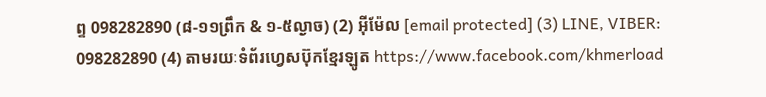ព្ទ 098282890 (៨-១១ព្រឹក & ១-៥ល្ងាច) (2) អ៊ីម៉ែល [email protected] (3) LINE, VIBER: 098282890 (4) តាមរយៈទំព័រហ្វេសប៊ុកខ្មែរឡូត https://www.facebook.com/khmerload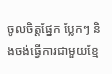ចូលចិត្តផ្នែក ប្លែកៗ និងចង់ធ្វើការជាមួយខ្មែ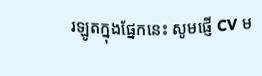រឡូតក្នុងផ្នែកនេះ សូមផ្ញើ CV ម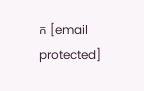ក [email protected]